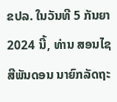ຂປລ. ໃນວັນທີ 5 ກັນຍາ 2024 ນີ້, ທ່ານ ສອນໄຊ ສີພັນດອນ ນາຍົກລັດຖະ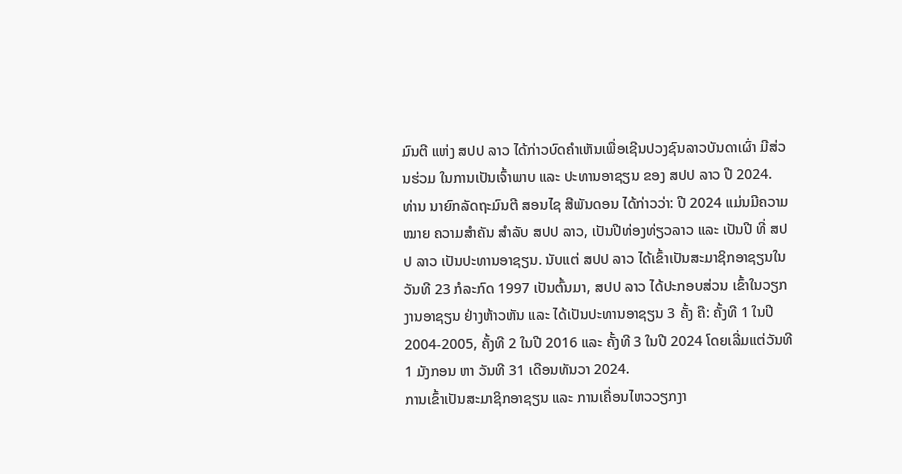ມົນຕີ ແຫ່ງ ສປປ ລາວ ໄດ້ກ່າວບົດຄຳເຫັນເພື່ອເຊີນປວງຊົນລາວບັນດາເຜົ່າ ມີສ່ວນຮ່ວມ ໃນການເປັນເຈົ້າພາບ ແລະ ປະທານອາຊຽນ ຂອງ ສປປ ລາວ ປີ 2024.
ທ່ານ ນາຍົກລັດຖະມົນຕີ ສອນໄຊ ສີພັນດອນ ໄດ້ກ່າວວ່າ: ປີ 2024 ແມ່ນມີຄວາມໝາຍ ຄວາມສຳຄັນ ສຳລັບ ສປປ ລາວ, ເປັນປີທ່ອງທ່ຽວລາວ ແລະ ເປັນປີ ທີ່ ສປປ ລາວ ເປັນປະທານອາຊຽນ. ນັບແຕ່ ສປປ ລາວ ໄດ້ເຂົ້າເປັນສະມາຊິກອາຊຽນໃນວັນທີ 23 ກໍລະກົດ 1997 ເປັນຕົ້ນມາ, ສປປ ລາວ ໄດ້ປະກອບສ່ວນ ເຂົ້າໃນວຽກງານອາຊຽນ ຢ່າງຫ້າວຫັນ ແລະ ໄດ້ເປັນປະທານອາຊຽນ 3 ຄັ້ງ ຄື: ຄັ້ງທີ 1 ໃນປີ 2004-2005, ຄັ້ງທີ 2 ໃນປີ 2016 ແລະ ຄັ້ງທີ 3 ໃນປີ 2024 ໂດຍເລີ່ມແຕ່ວັນທີ 1 ມັງກອນ ຫາ ວັນທີ 31 ເດືອນທັນວາ 2024.
ການເຂົ້າເປັນສະມາຊິກອາຊຽນ ແລະ ການເຄື່ອນໄຫວວຽກງາ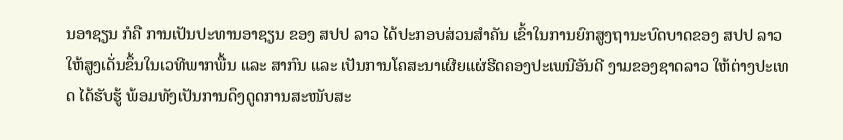ນອາຊຽນ ກໍຄື ການເປັນປະທານອາຊຽນ ຂອງ ສປປ ລາວ ໄດ້ປະກອບສ່ວນສຳຄັນ ເຂົ້າໃນການຍົກສູງຖານະບົດບາດຂອງ ສປປ ລາວ ໃຫ້ສູງເດັ່ນຂຶ້ນໃນເວທີພາກພື້ນ ແລະ ສາກົນ ແລະ ເປັນການໂຄສະນາເຜີຍແຜ່ຮີດຄອງປະເພນີອັນດີ ງາມຂອງຊາດລາວ ໃຫ້ຕ່າງປະເທດ ໄດ້ຮັບຮູ້ ພ້ອມທັງເປັນການດຶງດູດການສະໜັບສະ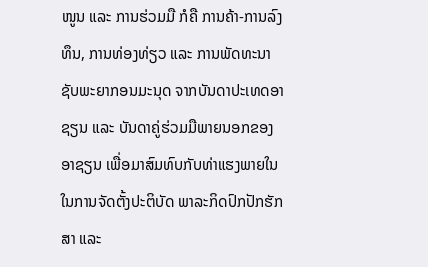ໜູນ ແລະ ການຮ່ວມມື ກໍຄື ການຄ້າ-ການລົງທຶນ, ການທ່ອງທ່ຽວ ແລະ ການພັດທະນາຊັບພະຍາກອນມະນຸດ ຈາກບັນດາປະເທດອາຊຽນ ແລະ ບັນດາຄູ່ຮ່ວມມືພາຍນອກຂອງອາຊຽນ ເພື່ອມາສົມທົບກັບທ່າແຮງພາຍໃນ ໃນການຈັດຕັ້ງປະຕິບັດ ພາລະກິດປົກປັກຮັກສາ ແລະ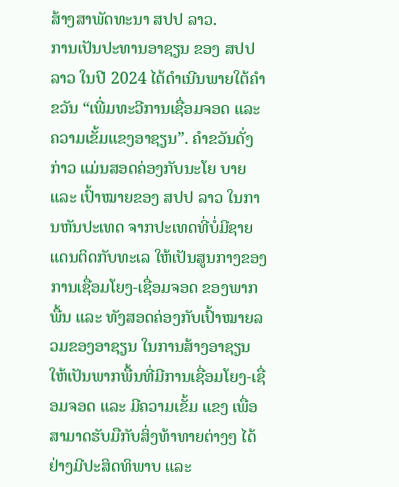ສ້າງສາພັດທະນາ ສປປ ລາວ.
ການເປັນປະທານອາຊຽນ ຂອງ ສປປ ລາວ ໃນປີ 2024 ໄດ້ດຳເນີນພາຍໃຕ້ຄຳຂວັນ “ເພີ່ມທະວີການເຊື່ອມຈອດ ແລະ ຄວາມເຂັ້ມແຂງອາຊຽນ”. ຄໍາຂວັນດັ່ງກ່າວ ແມ່ນສອດຄ່ອງກັບນະໂຍ ບາຍ ແລະ ເປົ້າໝາຍຂອງ ສປປ ລາວ ໃນການຫັນປະເທດ ຈາກປະເທດທີ່ບໍ່ມີຊາຍແດນຕິດກັບທະເລ ໃຫ້ເປັນສູນກາງຂອງການເຊື່ອມໂຍງ-ເຊື່ອມຈອດ ຂອງພາກພື້ນ ແລະ ທັງສອດຄ່ອງກັບເປົ້າໝາຍລວມຂອງອາຊຽນ ໃນການສ້າງອາຊຽນໃຫ້ເປັນພາກພື້ນທີ່ມີການເຊື່ອມໂຍງ-ເຊື່ອມຈອດ ແລະ ມີຄວາມເຂັ້ມ ແຂງ ເພື່ອສາມາດຮັບມືກັບສິ່ງທ້າທາຍຕ່າງໆ ໄດ້ຢ່າງມີປະສິດທິພາບ ແລະ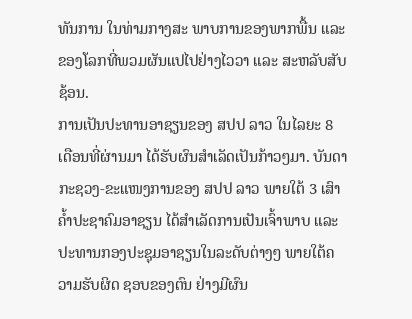ທັນການ ໃນທ່າມກາງສະ ພາບການຂອງພາກພື້ນ ແລະ ຂອງໂລກທີ່ພວມຜັນແປໄປຢ່າງໄວວາ ແລະ ສະຫລັບສັບຊ້ອນ.
ການເປັນປະທານອາຊຽນຂອງ ສປປ ລາວ ໃນໄລຍະ 8 ເດືອນທີ່ຜ່ານມາ ໄດ້ຮັບຜົນສໍາເລັດເປັນກ້າວໆມາ. ບັນດາກະຊວງ-ຂະແໜງການຂອງ ສປປ ລາວ ພາຍໃຕ້ 3 ເສົາຄໍ້າປະຊາຄົມອາຊຽນ ໄດ້ສຳເລັດການເປັນເຈົ້າພາບ ແລະ ປະທານກອງປະຊຸມອາຊຽນໃນລະດັບຕ່າງໆ ພາຍໃຕ້ຄວາມຮັບຜິດ ຊອບຂອງຕົນ ຢ່າງມີຜົນ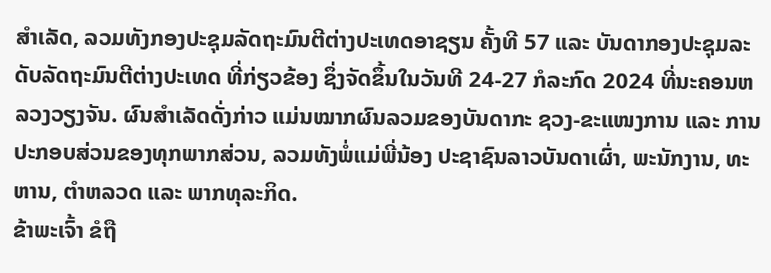ສໍາເລັດ, ລວມທັງກອງປະຊຸມລັດຖະມົນຕີຕ່າງປະເທດອາຊຽນ ຄັ້ງທີ 57 ແລະ ບັນດາກອງປະຊຸມລະດັບລັດຖະມົນຕີຕ່າງປະເທດ ທີ່ກ່ຽວຂ້ອງ ຊຶ່ງຈັດຂຶ້ນໃນວັນທີ 24-27 ກໍລະກົດ 2024 ທີ່ນະຄອນຫລວງວຽງຈັນ. ຜົນສຳເລັດດັ່ງກ່າວ ແມ່ນໝາກຜົນລວມຂອງບັນດາກະ ຊວງ-ຂະແໜງການ ແລະ ການປະກອບສ່ວນຂອງທຸກພາກສ່ວນ, ລວມທັງພໍ່ແມ່ພີ່ນ້ອງ ປະຊາຊົນລາວບັນດາເຜົ່າ, ພະນັກງານ, ທະຫານ, ຕຳຫລວດ ແລະ ພາກທຸລະກິດ.
ຂ້າພະເຈົ້າ ຂໍຖື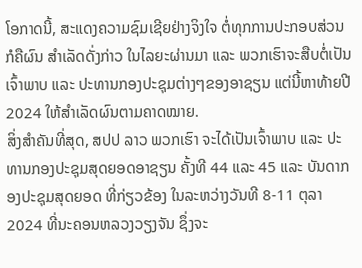ໂອກາດນີ້, ສະແດງຄວາມຊົມເຊີຍຢ່າງຈິງໃຈ ຕໍ່ທຸກການປະກອບສ່ວນ ກໍຄືຜົນ ສຳເລັດດັ່ງກ່າວ ໃນໄລຍະຜ່ານມາ ແລະ ພວກເຮົາຈະສືບຕໍ່ເປັນເຈົ້າພາບ ແລະ ປະທານກອງປະຊຸມຕ່າງໆຂອງອາຊຽນ ແຕ່ນີ້ຫາທ້າຍປີ 2024 ໃຫ້ສຳເລັດຜົນຕາມຄາດໝາຍ.
ສິ່ງສຳຄັນທີ່ສຸດ, ສປປ ລາວ ພວກເຮົາ ຈະໄດ້ເປັນເຈົ້າພາບ ແລະ ປະທານກອງປະຊຸມສຸດຍອດອາຊຽນ ຄັ້ງທີ 44 ແລະ 45 ແລະ ບັນດາກອງປະຊຸມສຸດຍອດ ທີ່ກ່ຽວຂ້ອງ ໃນລະຫວ່າງວັນທີ 8-11 ຕຸລາ 2024 ທີ່ນະຄອນຫລວງວຽງຈັນ ຊຶ່ງຈະ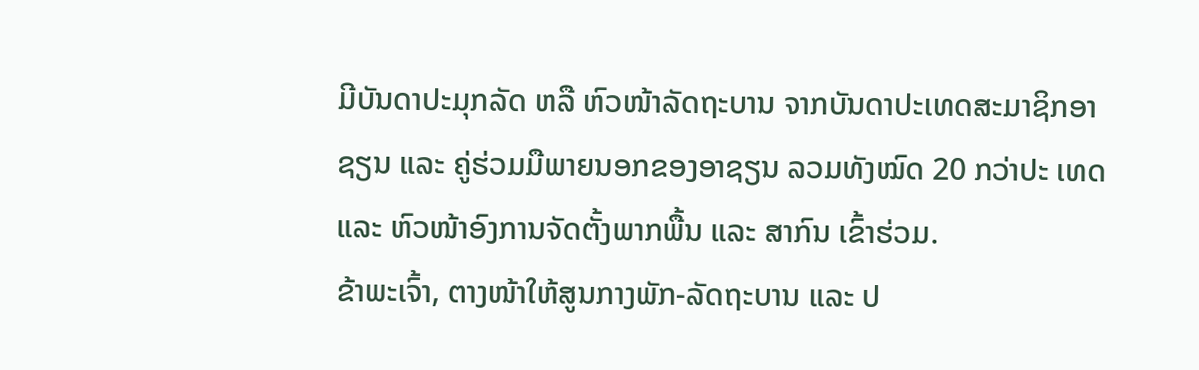ມີບັນດາປະມຸກລັດ ຫລື ຫົວໜ້າລັດຖະບານ ຈາກບັນດາປະເທດສະມາຊິກອາຊຽນ ແລະ ຄູ່ຮ່ວມມືພາຍນອກຂອງອາຊຽນ ລວມທັງໝົດ 20 ກວ່າປະ ເທດ ແລະ ຫົວໜ້າອົງການຈັດຕັ້ງພາກພື້ນ ແລະ ສາກົນ ເຂົ້າຮ່ວມ.
ຂ້າພະເຈົ້າ, ຕາງໜ້າໃຫ້ສູນກາງພັກ-ລັດຖະບານ ແລະ ປ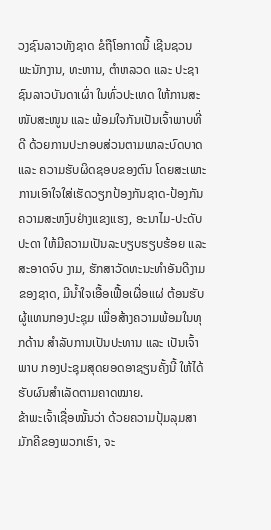ວງຊົນລາວທັງຊາດ ຂໍຖືໂອກາດນີ້ ເຊີນຊວນ ພະນັກງານ, ທະຫານ, ຕໍາຫລວດ ແລະ ປະຊາຊົນລາວບັນດາເຜົ່າ ໃນທົ່ວປະເທດ ໃຫ້ການສະໜັບສະໜູນ ແລະ ພ້ອມໃຈກັນເປັນເຈົ້າພາບທີ່ດີ ດ້ວຍການປະກອບສ່ວນຕາມພາລະບົດບາດ ແລະ ຄວາມຮັບຜິດຊອບຂອງຕົນ ໂດຍສະເພາະ ການເອົາໃຈໃສ່ເຮັດວຽກປ້ອງກັນຊາດ-ປ້ອງກັນຄວາມສະຫງົບຢ່າງແຂງແຮງ, ອະນາໄມ-ປະດັບປະດາ ໃຫ້ມີຄວາມເປັນລະບຽບຮຽບຮ້ອຍ ແລະ ສະອາດຈົບ ງາມ, ຮັກສາວັດທະນະທຳອັນດີງາມຂອງຊາດ, ມີນ້ຳໃຈເອື້ອເຟື້ອເຜື່ອແຜ່ ຕ້ອນຮັບຜູ້ແທນກອງປະຊຸມ ເພື່ອສ້າງຄວາມພ້ອມໃນທຸກດ້ານ ສຳລັບການເປັນປະທານ ແລະ ເປັນເຈົ້າພາບ ກອງປະຊຸມສຸດຍອດອາຊຽນຄັ້ງນີ້ ໃຫ້ໄດ້ຮັບຜົນສຳເລັດຕາມຄາດໝາຍ.
ຂ້າພະເຈົ້າເຊື່ອໝັ້ນວ່າ ດ້ວຍຄວາມປຸ້ມລຸມສາມັກຄີຂອງພວກເຮົາ, ຈະ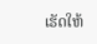ເຮັດໃຫ້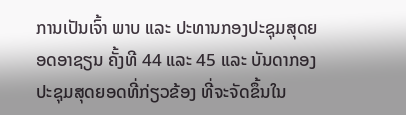ການເປັນເຈົ້າ ພາບ ແລະ ປະທານກອງປະຊຸມສຸດຍອດອາຊຽນ ຄັ້ງທີ 44 ແລະ 45 ແລະ ບັນດາກອງປະຊຸມສຸດຍອດທີ່ກ່ຽວຂ້ອງ ທີ່ຈະຈັດຂຶ້ນໃນ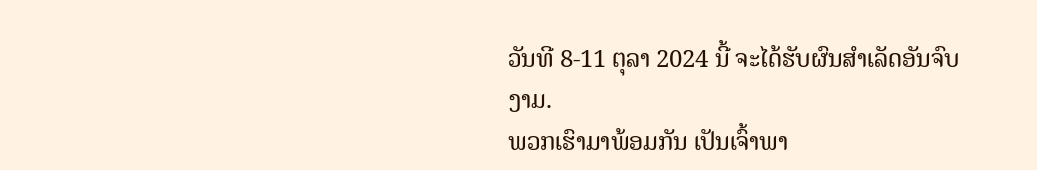ວັນທີ 8-11 ຕຸລາ 2024 ນີ້ ຈະໄດ້ຮັບຜົນສໍາເລັດອັນຈົບງາມ.
ພວກເຮົາມາພ້ອມກັນ ເປັນເຈົ້າພາ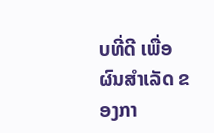ບທີ່ດີ ເພື່ອຜົນສຳເລັດ ຂອງກາ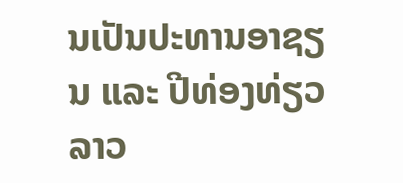ນເປັນປະທານອາຊຽນ ແລະ ປີທ່ອງທ່ຽວລາວ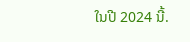ໃນປີ 2024 ນີ້.